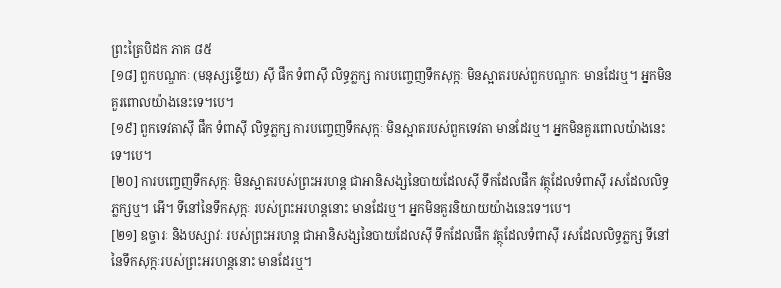ព្រះត្រៃបិដក ភាគ ៨៥
[១៨] ពួកបណ្ឌកៈ (មនុស្សខ្ទើយ) ស៊ី ផឹក ទំពាស៊ី លិទ្ធភ្លក្ស ការបញេ្ចញទឹកសុក្កៈ មិនស្អាតរបស់ពួកបណ្ឌកៈ មានដែរឬ។ អ្នកមិនគួរពោលយ៉ាងនេះទេ។បេ។
[១៩] ពួកទេវតាស៊ី ផឹក ទំពាស៊ី លិទ្ធភ្លក្ស ការបញេ្ចញទឹកសុក្កៈ មិនស្អាតរបស់ពួកទេវតា មានដែរឬ។ អ្នកមិនគួរពោលយ៉ាងនេះទេ។បេ។
[២០] ការបញេ្ចញទឹកសុក្កៈ មិនស្អាតរបស់ព្រះអរហន្ត ជាអានិសង្សនៃបាយដែលស៊ី ទឹកដែលផឹក វត្ថុដែលទំពាស៊ី រសដែលលិទ្ធភ្លក្សឬ។ អើ។ ទីនៅនៃទឹកសុក្កៈ របស់ព្រះអរហន្តនោះ មានដែរឬ។ អ្នកមិនគួរនិយាយយ៉ាងនេះទេ។បេ។
[២១] ឧច្ចារៈ និងបស្សាវៈ របស់ព្រះអរហន្ត ជាអានិសង្សនៃបាយដែលស៊ី ទឹកដែលផឹក វត្ថុដែលទំពាស៊ី រសដែលលិទ្ធភ្លក្ស ទីនៅនៃទឹកសុក្កៈរបស់ព្រះអរហន្តនោះ មានដែរឬ។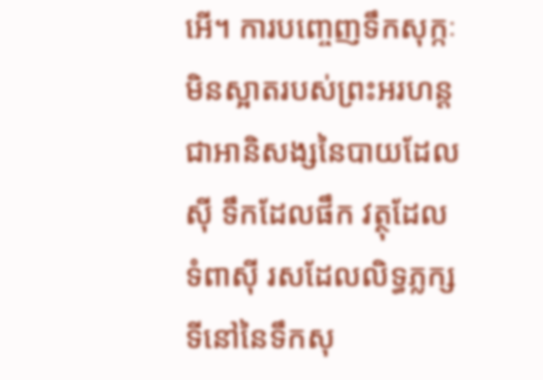អើ។ ការបញេ្ចញទឹកសុក្កៈ មិនស្អាតរបស់ព្រះអរហន្ត ជាអានិសង្សនៃបាយដែលស៊ី ទឹកដែលផឹក វត្ថុដែលទំពាស៊ី រសដែលលិទ្ធភ្លក្ស ទីនៅនៃទឹកសុ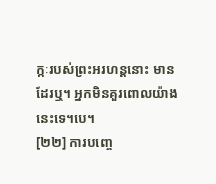ក្កៈរបស់ព្រះអរហន្តនោះ មានដែរឬ។ អ្នកមិនគួរពោលយ៉ាងនេះទេ។បេ។
[២២] ការបញេ្ច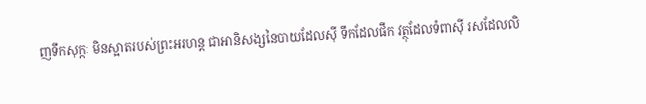ញទឹកសុក្កៈ មិនស្អាតរបស់ព្រះអរហន្ត ជាអានិសង្សនៃបាយដែលស៊ី ទឹកដែលផឹក វត្ថុដែលទំពាស៊ី រសដែលលិ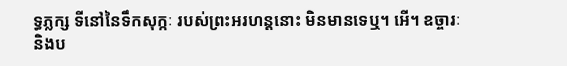ទ្ធភ្លក្ស ទីនៅនៃទឹកសុក្កៈ របស់ព្រះអរហន្តនោះ មិនមានទេឬ។ អើ។ ឧច្ចារៈ និងប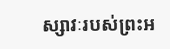ស្សាវៈរបស់ព្រះអ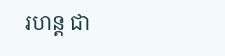រហន្ត ជា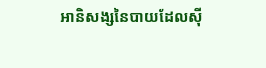អានិសង្សនៃបាយដែលស៊ី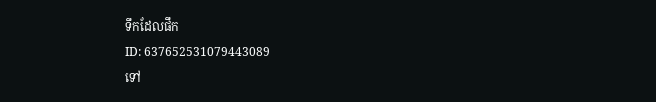ទឹកដែលផឹក
ID: 637652531079443089
ទៅ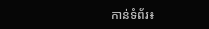កាន់ទំព័រ៖